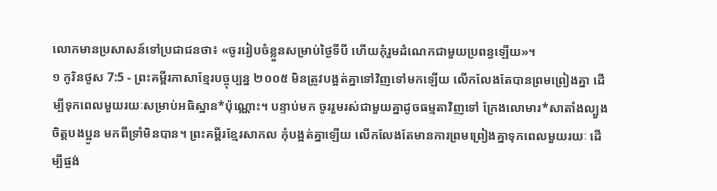លោកមានប្រសាសន៍ទៅប្រជាជនថា៖ «ចូររៀបចំខ្លួនសម្រាប់ថ្ងៃទីបី ហើយកុំរួមដំណេកជាមួយប្រពន្ធឡើយ»។
១ កូរិនថូស 7:5 - ព្រះគម្ពីរភាសាខ្មែរបច្ចុប្បន្ន ២០០៥ មិនត្រូវបង្អត់គ្នាទៅវិញទៅមកឡើយ លើកលែងតែបានព្រមព្រៀងគ្នា ដើម្បីទុកពេលមួយរយៈសម្រាប់អធិស្ឋាន*ប៉ុណ្ណោះ។ បន្ទាប់មក ចូររួមរស់ជាមួយគ្នាដូចធម្មតាវិញទៅ ក្រែងលោមារ*សាតាំងល្បួងចិត្តបងប្អូន មកពីទ្រាំមិនបាន។ ព្រះគម្ពីរខ្មែរសាកល កុំបង្អត់គ្នាឡើយ លើកលែងតែមានការព្រមព្រៀងគ្នាទុកពេលមួយរយៈ ដើម្បីផ្ចង់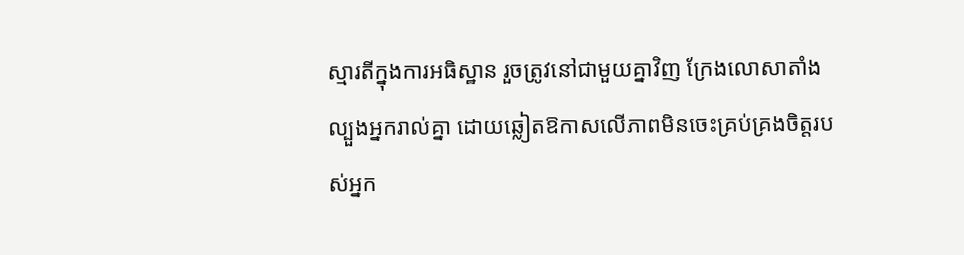ស្មារតីក្នុងការអធិស្ឋាន រួចត្រូវនៅជាមួយគ្នាវិញ ក្រែងលោសាតាំងល្បួងអ្នករាល់គ្នា ដោយឆ្លៀតឱកាសលើភាពមិនចេះគ្រប់គ្រងចិត្តរបស់អ្នក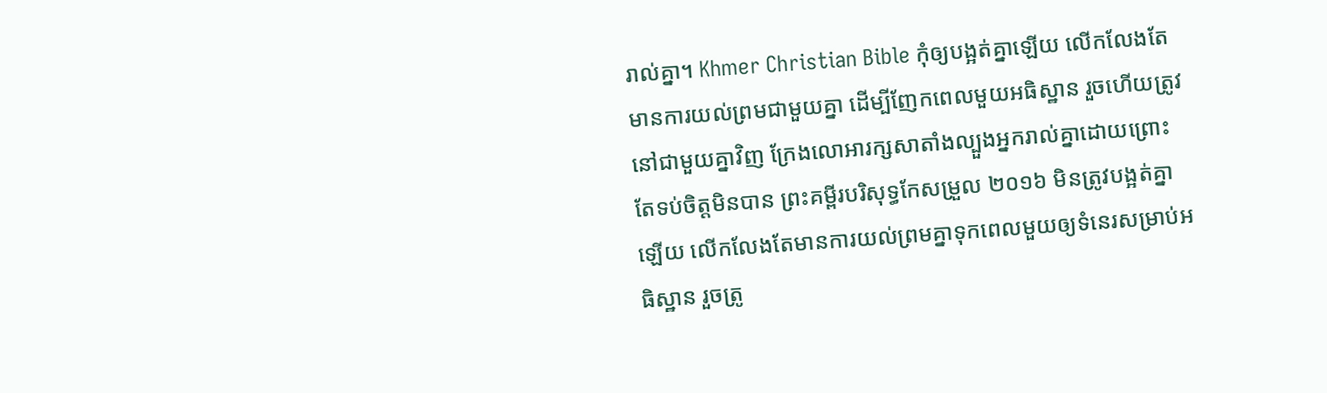រាល់គ្នា។ Khmer Christian Bible កុំឲ្យបង្អត់គ្នាឡើយ លើកលែងតែមានការយល់ព្រមជាមួយគ្នា ដើម្បីញែកពេលមួយអធិស្ឋាន រួចហើយត្រូវនៅជាមួយគ្នាវិញ ក្រែងលោអារក្សសាតាំងល្បួងអ្នករាល់គ្នាដោយព្រោះតែទប់ចិត្ដមិនបាន ព្រះគម្ពីរបរិសុទ្ធកែសម្រួល ២០១៦ មិនត្រូវបង្អត់គ្នាឡើយ លើកលែងតែមានការយល់ព្រមគ្នាទុកពេលមួយឲ្យទំនេរសម្រាប់អធិស្ឋាន រួចត្រូ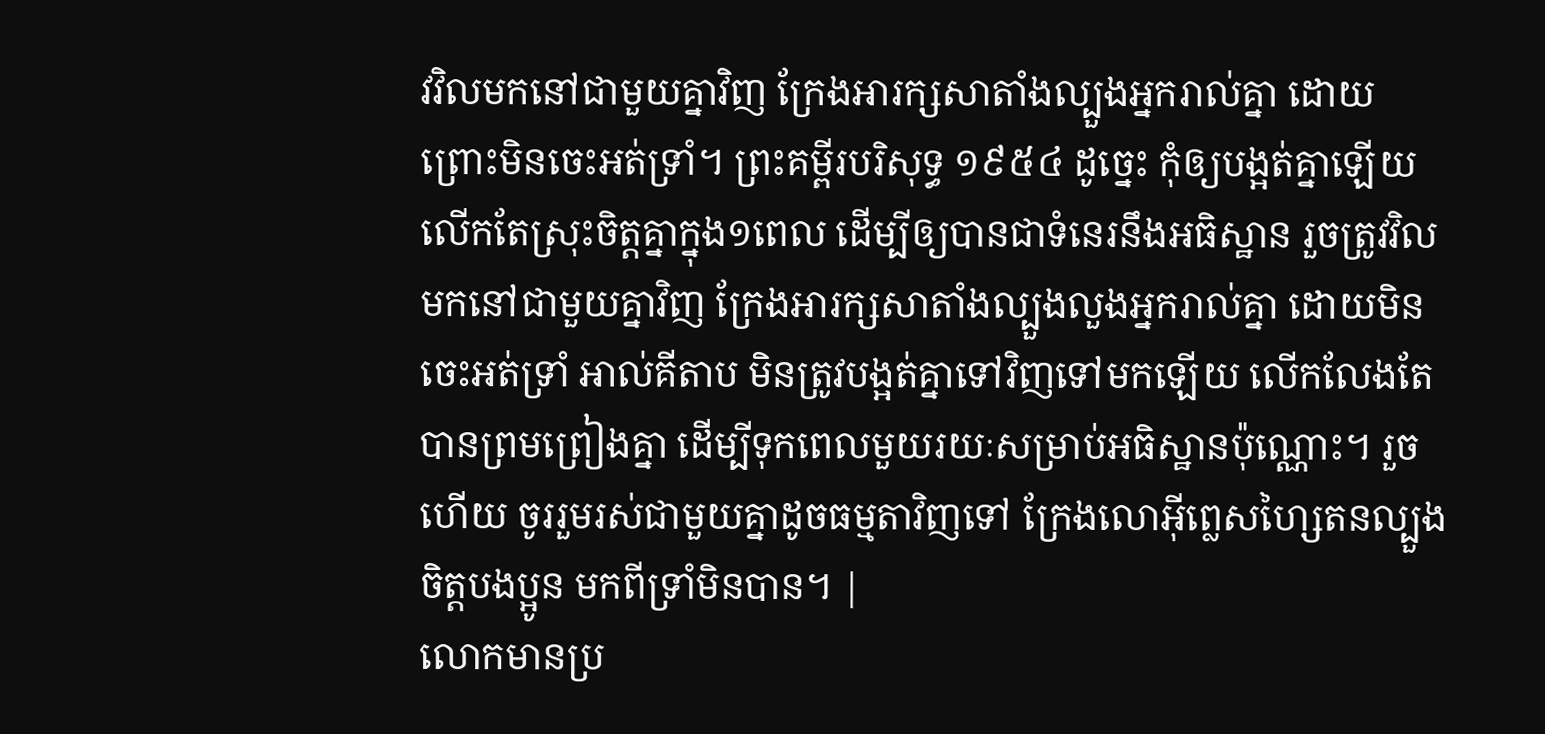វវិលមកនៅជាមួយគ្នាវិញ ក្រែងអារក្សសាតាំងល្បួងអ្នករាល់គ្នា ដោយព្រោះមិនចេះអត់ទ្រាំ។ ព្រះគម្ពីរបរិសុទ្ធ ១៩៥៤ ដូច្នេះ កុំឲ្យបង្អត់គ្នាឡើយ លើកតែស្រុះចិត្តគ្នាក្នុង១ពេល ដើម្បីឲ្យបានជាទំនេរនឹងអធិស្ឋាន រួចត្រូវវិលមកនៅជាមួយគ្នាវិញ ក្រែងអារក្សសាតាំងល្បួងលួងអ្នករាល់គ្នា ដោយមិនចេះអត់ទ្រាំ អាល់គីតាប មិនត្រូវបង្អត់គ្នាទៅវិញទៅមកឡើយ លើកលែងតែបានព្រមព្រៀងគ្នា ដើម្បីទុកពេលមួយរយៈសម្រាប់អធិស្ឋានប៉ុណ្ណោះ។ រួចហើយ ចូររួមរស់ជាមួយគ្នាដូចធម្មតាវិញទៅ ក្រែងលោអ៊ីព្លេសហ្សៃតនល្បួងចិត្ដបងប្អូន មកពីទ្រាំមិនបាន។ |
លោកមានប្រ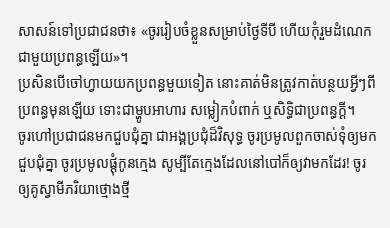សាសន៍ទៅប្រជាជនថា៖ «ចូររៀបចំខ្លួនសម្រាប់ថ្ងៃទីបី ហើយកុំរួមដំណេកជាមួយប្រពន្ធឡើយ»។
ប្រសិនបើចៅហ្វាយយកប្រពន្ធមួយទៀត នោះគាត់មិនត្រូវកាត់បន្ថយអ្វីៗពីប្រពន្ធមុនឡើយ ទោះជាម្ហូបអាហារ សម្លៀកបំពាក់ ឬសិទ្ធិជាប្រពន្ធក្ដី។
ចូរហៅប្រជាជនមកជួបជុំគ្នា ជាអង្គប្រជុំដ៏វិសុទ្ធ ចូរប្រមូលពួកចាស់ទុំឲ្យមកជួបជុំគ្នា ចូរប្រមូលផ្ដុំកូនក្មេង សូម្បីតែក្មេងដែលនៅបៅក៏ឲ្យវាមកដែរ! ចូរឲ្យគូស្វាមីភរិយាថ្មោងថ្មី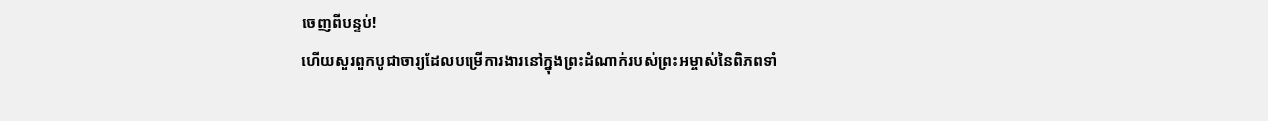ចេញពីបន្ទប់!
ហើយសួរពួកបូជាចារ្យដែលបម្រើការងារនៅក្នុងព្រះដំណាក់របស់ព្រះអម្ចាស់នៃពិភពទាំ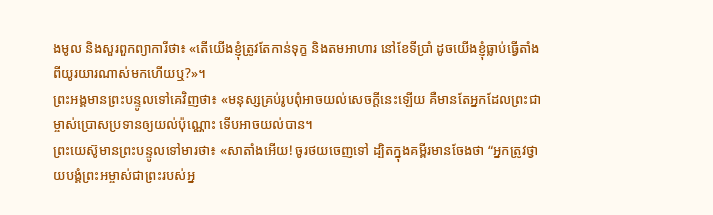ងមូល និងសួរពួកព្យាការីថា៖ «តើយើងខ្ញុំត្រូវតែកាន់ទុក្ខ និងតមអាហារ នៅខែទីប្រាំ ដូចយើងខ្ញុំធ្លាប់ធ្វើតាំងពីយូរយារណាស់មកហើយឬ?»។
ព្រះអង្គមានព្រះបន្ទូលទៅគេវិញថា៖ «មនុស្សគ្រប់រូបពុំអាចយល់សេចក្ដីនេះឡើយ គឺមានតែអ្នកដែលព្រះជាម្ចាស់ប្រោសប្រទានឲ្យយល់ប៉ុណ្ណោះ ទើបអាចយល់បាន។
ព្រះយេស៊ូមានព្រះបន្ទូលទៅមារថា៖ «សាតាំងអើយ! ចូរថយចេញទៅ ដ្បិតក្នុងគម្ពីរមានចែងថា “អ្នកត្រូវថ្វាយបង្គំព្រះអម្ចាស់ជាព្រះរបស់អ្ន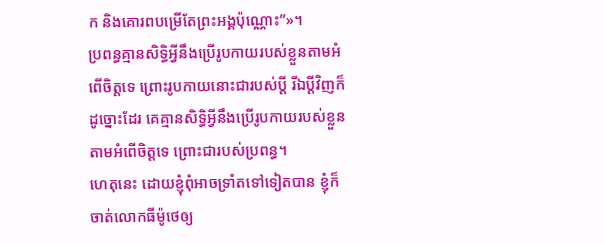ក និងគោរពបម្រើតែព្រះអង្គប៉ុណ្ណោះ”»។
ប្រពន្ធគ្មានសិទ្ធិអ្វីនឹងប្រើរូបកាយរបស់ខ្លួនតាមអំពើចិត្តទេ ព្រោះរូបកាយនោះជារបស់ប្ដី រីឯប្ដីវិញក៏ដូច្នោះដែរ គេគ្មានសិទ្ធិអ្វីនឹងប្រើរូបកាយរបស់ខ្លួនតាមអំពើចិត្តទេ ព្រោះជារបស់ប្រពន្ធ។
ហេតុនេះ ដោយខ្ញុំពុំអាចទ្រាំតទៅទៀតបាន ខ្ញុំក៏ចាត់លោកធីម៉ូថេឲ្យ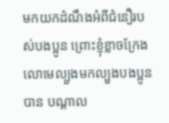មកយកដំណឹងអំពីជំនឿរបស់បងប្អូន ព្រោះខ្ញុំខ្លាចក្រែងលោមេល្បួងមកល្បួងបងប្អូនបាន បណ្ដាល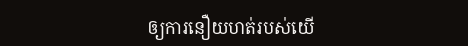ឲ្យការនឿយហត់របស់យើ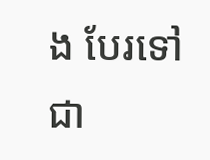ង បែរទៅជា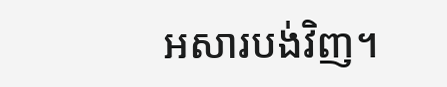អសារបង់វិញ។